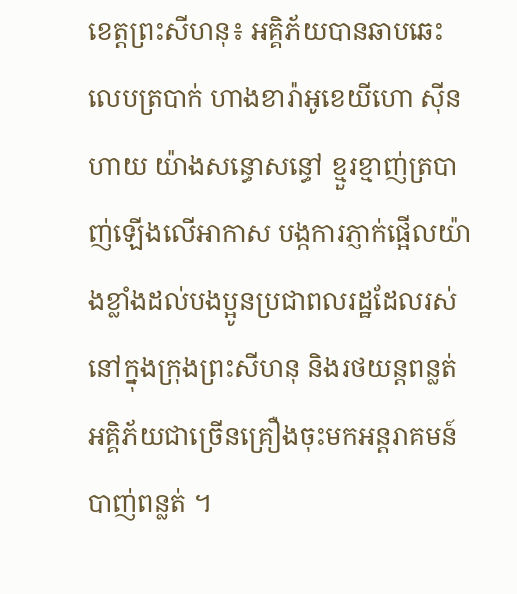ខេត្តព្រះសីហនុ៖ អគ្គិភ័យបានឆាបឆេះលេបត្របាក់ ហាងខារ៉ាអូខេយីហោ ស៊ីន ហាយ យ៉ាងសន្ធោសន្ធៅ ខ្មួរខ្មាញ់ត្របាញ់ឡើងលើអាកាស បង្កការភ្ញាក់ផ្អើលយ៉ាងខ្លាំងដល់បងប្អូនប្រជាពលរដ្ឋដែលរស់នៅក្នុងក្រុងព្រះសីហនុ និងរថយន្តពន្លត់អគ្គិភ័យជាច្រើនគ្រឿងចុះមកអន្តរាគមន៍បាញ់ពន្លត់ ។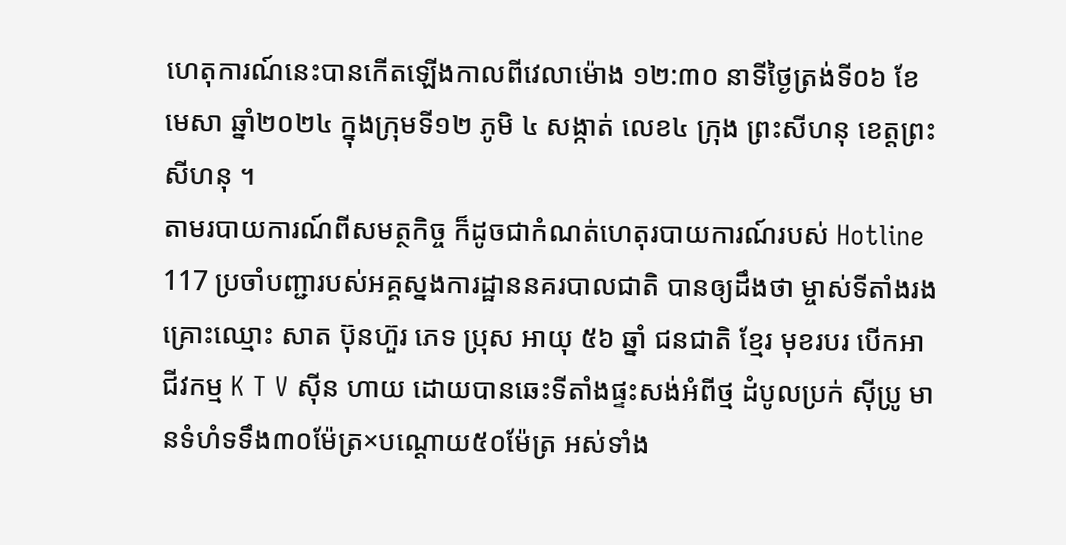ហេតុការណ៍នេះបានកើតឡើងកាលពីវេលាម៉ោង ១២:៣០ នាទីថ្ងៃត្រង់ទី០៦ ខែមេសា ឆ្នាំ២០២៤ ក្នុងក្រុមទី១២ ភូមិ ៤ សង្កាត់ លេខ៤ ក្រុង ព្រះសីហនុ ខេត្តព្រះសីហនុ ។
តាមរបាយការណ៍ពីសមត្ថកិច្ច ក៏ដូចជាកំណត់ហេតុរបាយការណ៍របស់ Hotline 117 ប្រចាំបញ្ជារបស់អគ្គស្នងការដ្ឋាននគរបាលជាតិ បានឲ្យដឹងថា ម្ចាស់ទីតាំងរងគ្រោះឈ្មោះ សាត ប៊ុនហ៊ួរ ភេទ ប្រុស អាយុ ៥៦ ឆ្នាំ ជនជាតិ ខ្មែរ មុខរបរ បើកអាជីវកម្ម K T V ស៊ីន ហាយ ដោយបានឆេះទីតាំងផ្ទះសង់អំពីថ្ម ដំបូលប្រក់ ស៊ីប្រូ មានទំហំទទឹង៣០ម៉ែត្រ×បណ្ដោយ៥០ម៉ែត្រ អស់ទាំង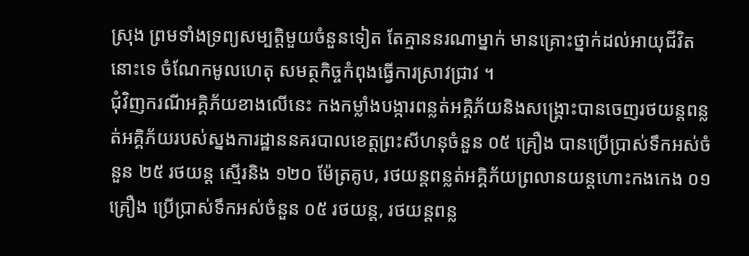ស្រុង ព្រមទាំងទ្រព្យសម្បត្តិមួយចំនួនទៀត តែគ្មាននរណាម្នាក់ មានគ្រោះថ្នាក់ដល់អាយុជីវិតនោះទេ ចំណែកមូលហេតុ សមត្ថកិច្ចកំពុងធ្វើការស្រាវជ្រាវ ។
ជុំវិញករណីអគ្គិភ័យខាងលើនេះ កងកម្លាំងបង្ការពន្លត់អគ្គិភ័យនិងសង្គ្រោះបានចេញរថយន្តពន្លត់អគ្គិភ័យរបស់ស្នងការដ្ឋាននគរបាលខេត្តព្រះសីហនុចំនួន ០៥ គ្រឿង បានប្រើប្រាស់ទឹកអស់ចំនួន ២៥ រថយន្ត ស្មើរនិង ១២០ ម៉ែត្រគូប, រថយន្តពន្លត់អគ្គិភ័យព្រលានយន្តហោះកងកេង ០១ គ្រឿង ប្រើប្រាស់ទឹកអស់ចំនួន ០៥ រថយន្ត, រថយន្តពន្ល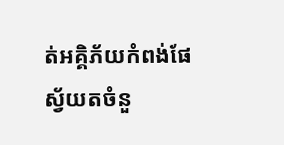ត់អគ្គិភ័យកំពង់ផែស្វ័យតចំនួ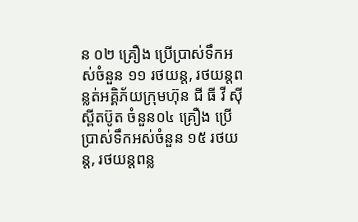ន ០២ គ្រឿង ប្រើប្រាស់ទឹកអស់ចំនួន ១១ រថយន្ត, រថយន្តពន្លត់អគ្គិភ័យក្រុមហ៊ុន ជី ធី វី ស៊ី ស្ពីតប៊ូត ចំនួន០៤ គ្រឿង ប្រើប្រាស់ទឹកអស់ចំនួន ១៥ រថយន្ត, រថយន្តពន្ល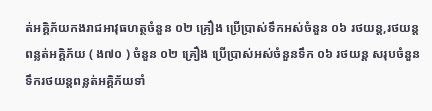ត់អគ្គិភ័យកងរាជអាវុធហត្ថចំនួន ០២ គ្រឿង ប្រើប្រាស់ទឹកអស់ចំនួន ០៦ រថយន្ត,រថយន្តពន្លត់អគ្គិភ័យ ( ង៧០ ) ចំនួន ០២ គ្រឿង ប្រើប្រាស់អស់ចំនួនទឹក ០៦ រថយន្ត សរុបចំនួនទឹករថយន្តពន្លត់អគ្គិភ័យទាំ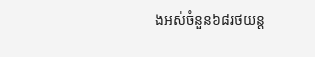ងអស់ចំនួន៦៨រថយន្ត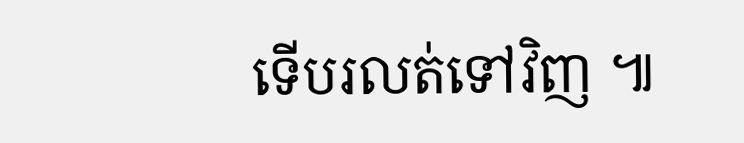ទើបរលត់ទៅវិញ ៕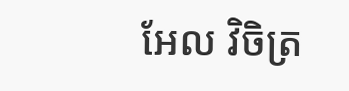អែល វិចិត្រ